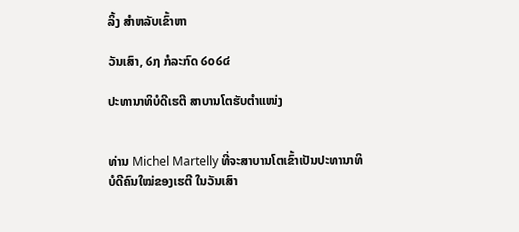ລິ້ງ ສຳຫລັບເຂົ້າຫາ

ວັນເສົາ, ໒໗ ກໍລະກົດ ໒໐໒໔

ປະທານາທິບໍດີເຮຕີ ສາບານໂຕຮັບຕຳແໜ່ງ


ທ່ານ Michel Martelly ທີ່ຈະສາບານໂຕເຂົ້າເປັນປະທານາທິບໍດີຄົນໃໝ່ຂອງເຮຕີ ໃນວັນເສົາ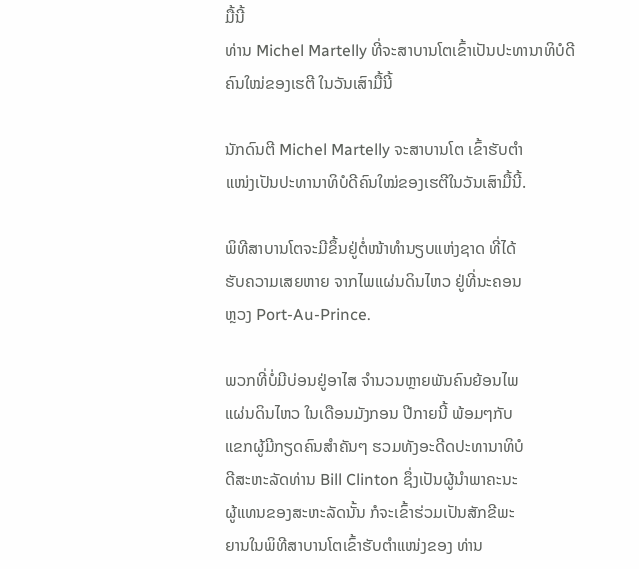ມື້ນີ້
ທ່ານ Michel Martelly ທີ່ຈະສາບານໂຕເຂົ້າເປັນປະທານາທິບໍດີຄົນໃໝ່ຂອງເຮຕີ ໃນວັນເສົາມື້ນີ້

ນັກດົນຕີ Michel Martelly ຈະສາບານໂຕ ເຂົ້າຮັບຕຳ
ແໜ່ງເປັນປະທານາທິບໍດີຄົນໃໝ່ຂອງເຮຕີໃນວັນເສົາມື້ນີ້.

ພິທີສາບານໂຕຈະມີຂຶ້ນຢູ່ຕໍ່ໜ້າທຳນຽບແຫ່ງຊາດ ທີ່ໄດ້
ຮັບຄວາມເສຍຫາຍ ຈາກໄພແຜ່ນດິນໄຫວ ຢູ່ທີ່ນະຄອນ
ຫຼວງ Port-Au-Prince.

ພວກທີ່ບໍ່ມີບ່ອນຢູ່ອາໄສ ຈຳນວນຫຼາຍພັນຄົນຍ້ອນໄພ
ແຜ່ນດິນໄຫວ ໃນເດືອນມັງກອນ ປີກາຍນີ້ ພ້ອມໆກັບ
ແຂກຜູ້ມີກຽດຄົນສຳຄັນໆ ຮວມທັງອະດີດປະທານາທິບໍ
ດີສະຫະລັດທ່ານ Bill Clinton ຊຶ່ງເປັນຜູ້ນຳພາຄະນະ
ຜູ້ແທນຂອງສະຫະລັດນັ້ນ ກໍຈະເຂົ້າຮ່ວມເປັນສັກຂີພະ
ຍານໃນພິທີສາບານໂຕເຂົ້າຮັບຕຳແໜ່ງຂອງ ທ່ານ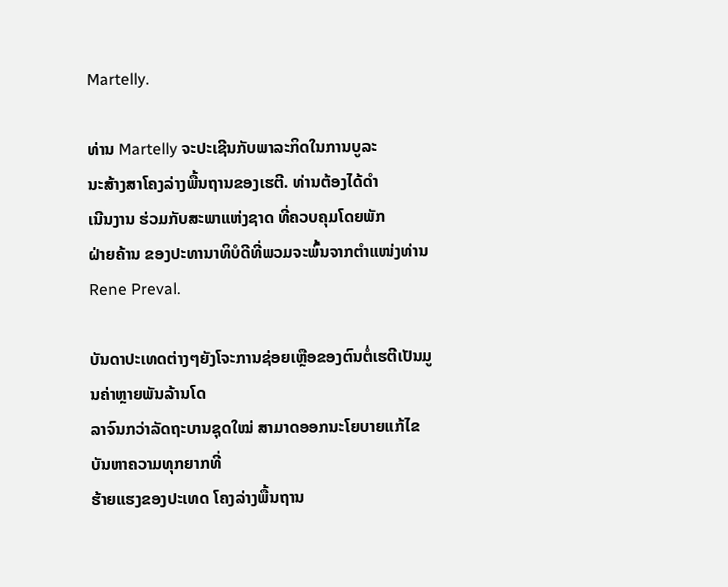Martelly.

ທ່ານ Martelly ຈະປະເຊີນກັບພາລະກິດໃນການບູລະ
ນະສ້າງສາໂຄງລ່າງພື້ນຖານຂອງເຮຕີ. ທ່ານຕ້ອງໄດ້ດຳ
ເນີນງານ ຮ່ວມກັບສະພາແຫ່ງຊາດ ທີ່ຄວບຄຸມໂດຍພັກ
ຝ່າຍຄ້ານ ຂອງປະທານາທິບໍດີທີ່ພວມຈະພົ້ນຈາກຕຳແໜ່ງທ່ານ Rene Preval.

ບັນດາປະເທດຕ່າງໆຍັງໂຈະການຊ່ອຍເຫຼືອຂອງຕົນຕໍ່ເຮຕີເປັນມູນຄ່າຫຼາຍພັນລ້ານໂດ
ລາຈົນກວ່າລັດຖະບານຊຸດໃໝ່ ສາມາດອອກນະໂຍບາຍແກ້ໄຂບັນຫາຄວາມທຸກຍາກທີ່
ຮ້າຍແຮງຂອງປະເທດ ໂຄງລ່າງພື້ນຖານ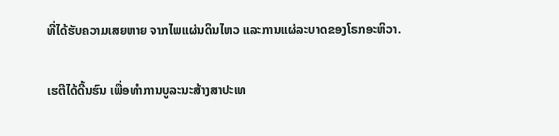ທີ່ໄດ້ຮັບຄວາມເສຍຫາຍ ຈາກໄພແຜ່ນດິນໄຫວ ແລະການແຜ່ລະບາດຂອງໂຣກອະຫິວາ.

ເຮຕີໄດ້ດີ້ນຮົນ ເພື່ອທຳການບູລະນະສ້າງສາປະເທ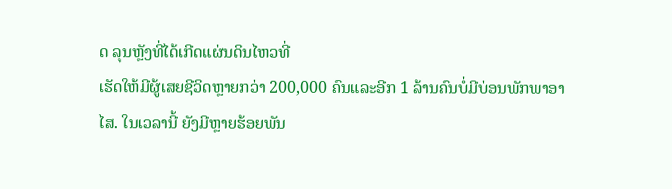ດ ລຸນຫຼັງທີ່ໄດ້ເກີດແຜ່ນດິນໄຫວທີ່
ເຮັດໃຫ້ມີຜູ້ເສຍຊີວິດຫຼາຍກວ່າ 200,000 ຄົນແລະອີກ 1 ລ້ານຄົນບໍ່ມີບ່ອນພັກພາອາ
ໄສ. ໃນເວລານີ້ ຍັງມີຫຼາຍຮ້ອຍພັນ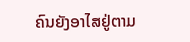ຄົນຍັງອາໄສຢູ່ຕາມ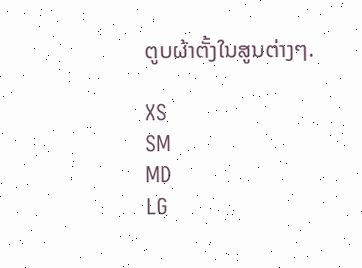ຕູບຜ້າຕັ້ງໃນສູນຕ່າງໆ.

XS
SM
MD
LG